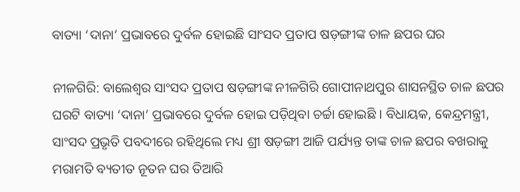ବାତ୍ୟା ‘ଦାନା’ ପ୍ରଭାବରେ ଦୁର୍ବଳ ହୋଇଛି ସାଂସଦ ପ୍ରତାପ ଷଡ଼ଙ୍ଗୀଙ୍କ ଚାଳ ଛପର ଘର

ନୀଳଗିରି: ବାଲେଶ୍ୱର ସାଂସଦ ପ୍ରତାପ ଷଡ଼ଙ୍ଗୀଙ୍କ ନୀଳଗିରି ଗୋପୀନାଥପୁର ଶାସନସ୍ଥିତ ଚାଳ ଛପର ଘରଟି ବାତ୍ୟା ‘ଦାନା’ ପ୍ରଭାବରେ ଦୁର୍ବଳ ହୋଇ ପଡ଼ିଥିବା ଚର୍ଚ୍ଚା ହୋଇଛି । ବିଧାୟକ, କେନ୍ଦ୍ରମନ୍ତ୍ରୀ, ସାଂସଦ ପ୍ରଭୃତି ପବଦୀରେ ରହିଥିଲେ ମଧ୍ୟ ଶ୍ରୀ ଷଡ଼ଙ୍ଗୀ ଆଜି ପର୍ଯ୍ୟନ୍ତ ତାଙ୍କ ଚାଳ ଛପର ବଖରାକୁ ମରାମତି ବ୍ୟତୀତ ନୂତନ ଘର ତିଆରି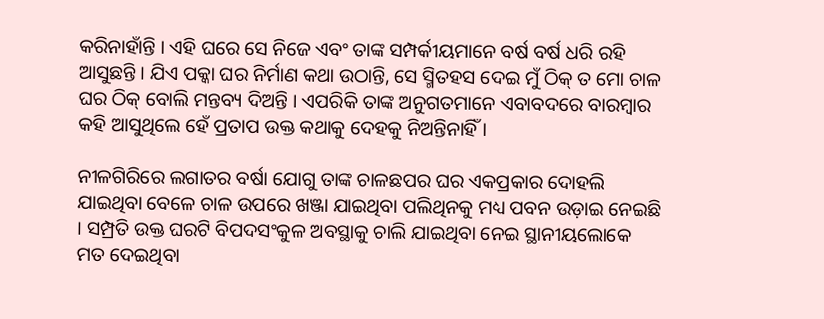କରିନାହାଁନ୍ତି । ଏହି ଘରେ ସେ ନିଜେ ଏବଂ ତାଙ୍କ ସମ୍ପର୍କୀୟମାନେ ବର୍ଷ ବର୍ଷ ଧରି ରହି ଆସୁଛନ୍ତି । ଯିଏ ପକ୍କା ଘର ନିର୍ମାଣ କଥା ଉଠାନ୍ତି, ସେ ସ୍ମିତହସ ଦେଇ ମୁଁ ଠିକ୍‍ ତ ମୋ ଚାଳ ଘର ଠିକ୍‍ ବୋଲି ମନ୍ତବ୍ୟ ଦିଅନ୍ତି । ଏପରିକି ତାଙ୍କ ଅନୁଗତମାନେ ଏବାବଦରେ ବାରମ୍ବାର କହି ଆସୁଥିଲେ ହେଁ ପ୍ରତାପ ଉକ୍ତ କଥାକୁ ଦେହକୁ ନିଅନ୍ତିନାହିଁ ।

ନୀଳଗିରିରେ ଲଗାତର ବର୍ଷା ଯୋଗୁ ତାଙ୍କ ଚାଳଛପର ଘର ଏକପ୍ରକାର ଦୋହଲି ଯାଇଥିବା ବେଳେ ଚାଳ ଉପରେ ଖଞ୍ଜା ଯାଇଥିବା ପଲିଥିନକୁ ମଧ୍ୟ ପବନ ଉଡ଼ାଇ ନେଇଛି । ସମ୍ପ୍ରତି ଉକ୍ତ ଘରଟି ବିପଦସଂକୁଳ ଅବସ୍ଥାକୁ ଚାଲି ଯାଇଥିବା ନେଇ ସ୍ଥାନୀୟଲୋକେ ମତ ଦେଇଥିବା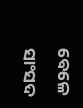ବେଳେ ସାଂସଦ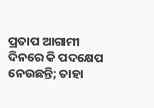ପ୍ରତାପ ଆଗାମୀ ଦିନରେ କି ପଦକ୍ଷେପ ନେଉଛନ୍ତି; ତାହା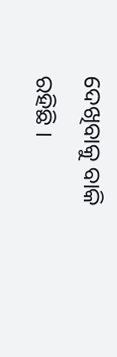ଦେଖିବାକୁ ବାକି ରହିଛି ।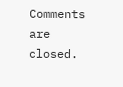Comments are closed.